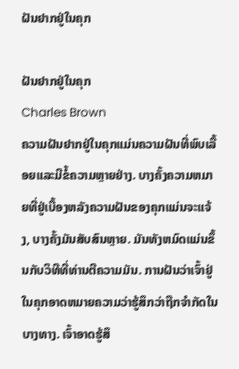ຝັນຢາກຢູ່ໃນຄຸກ

ຝັນຢາກຢູ່ໃນຄຸກ
Charles Brown
ຄວາມຝັນຢາກຢູ່ໃນຄຸກແມ່ນຄວາມຝັນທີ່ພົບເລື້ອຍແລະມີຂໍ້ຄວາມຫຼາຍຢ່າງ. ບາງຄັ້ງຄວາມຫມາຍທີ່ຢູ່ເບື້ອງຫລັງຄວາມຝັນຂອງຄຸກແມ່ນຈະແຈ້ງ, ບາງຄັ້ງມັນສັບສົນຫຼາຍ. ມັນທັງຫມົດແມ່ນຂຶ້ນກັບວິທີທີ່ທ່ານຕີຄວາມມັນ. ການຝັນວ່າເຈົ້າຢູ່ໃນຄຸກອາດຫມາຍຄວາມວ່າຮູ້ສຶກວ່າຖືກຈໍາກັດໃນບາງທາງ. ເຈົ້າອາດຮູ້ສຶ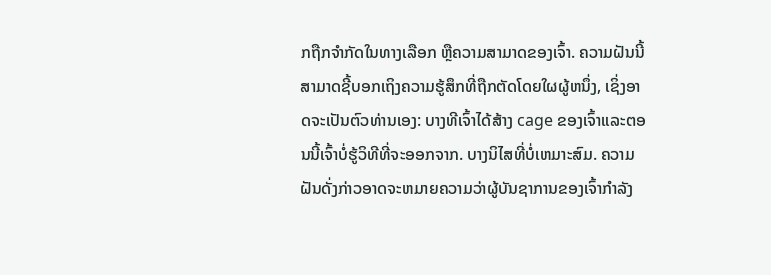ກຖືກຈຳກັດໃນທາງເລືອກ ຫຼືຄວາມສາມາດຂອງເຈົ້າ. ຄວາມຝັນນີ້ສາມາດຊີ້ບອກເຖິງຄວາມຮູ້ສຶກທີ່ຖືກຕັດໂດຍໃຜຜູ້ຫນຶ່ງ, ເຊິ່ງອາດຈະເປັນຕົວທ່ານເອງ: ບາງທີເຈົ້າໄດ້ສ້າງ cage ຂອງເຈົ້າແລະຕອນນີ້ເຈົ້າບໍ່ຮູ້ວິທີທີ່ຈະອອກຈາກ. ບາງນິໄສທີ່ບໍ່ເຫມາະສົມ. ຄວາມຝັນດັ່ງກ່າວອາດຈະຫມາຍຄວາມວ່າຜູ້ບັນຊາການຂອງເຈົ້າກໍາລັງ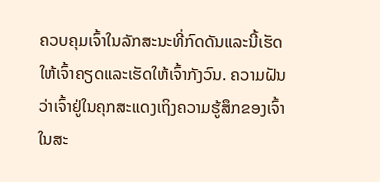ຄວບຄຸມເຈົ້າໃນລັກສະນະທີ່ກົດດັນແລະນີ້ເຮັດໃຫ້ເຈົ້າຄຽດແລະເຮັດໃຫ້ເຈົ້າກັງວົນ. ຄວາມຝັນວ່າເຈົ້າຢູ່ໃນຄຸກສະແດງເຖິງຄວາມຮູ້ສຶກຂອງເຈົ້າໃນສະ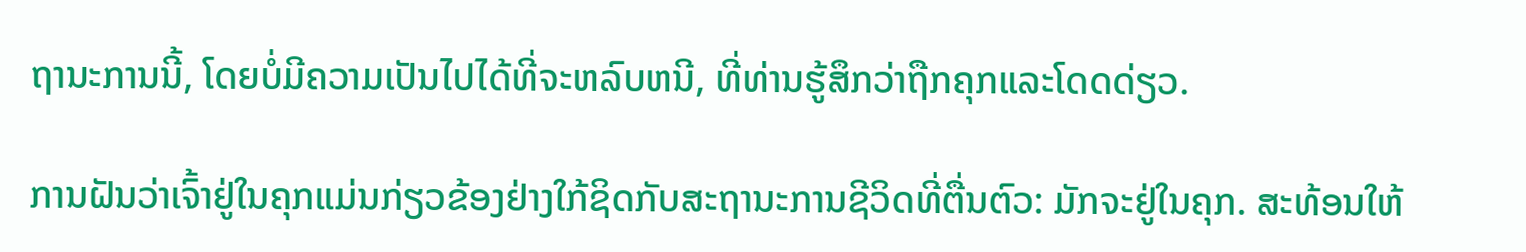ຖານະການນີ້, ໂດຍບໍ່ມີຄວາມເປັນໄປໄດ້ທີ່ຈະຫລົບຫນີ, ທີ່ທ່ານຮູ້ສຶກວ່າຖືກຄຸກແລະໂດດດ່ຽວ.

ການຝັນວ່າເຈົ້າຢູ່ໃນຄຸກແມ່ນກ່ຽວຂ້ອງຢ່າງໃກ້ຊິດກັບສະຖານະການຊີວິດທີ່ຕື່ນຕົວ: ມັກຈະຢູ່ໃນຄຸກ. ສະທ້ອນໃຫ້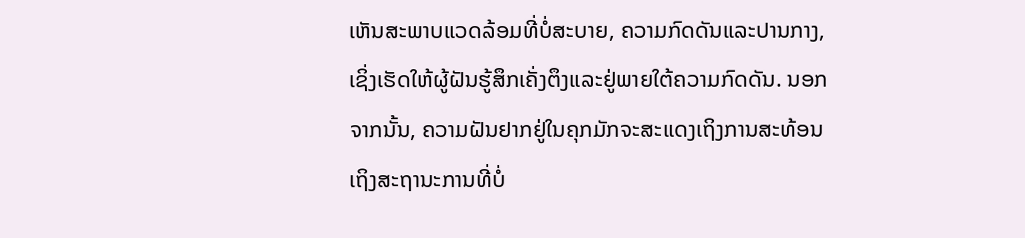ເຫັນສະພາບແວດລ້ອມທີ່ບໍ່ສະບາຍ, ຄວາມກົດດັນແລະປານກາງ, ເຊິ່ງເຮັດໃຫ້ຜູ້ຝັນຮູ້ສຶກເຄັ່ງຕຶງແລະຢູ່ພາຍໃຕ້ຄວາມກົດດັນ. ນອກຈາກນັ້ນ, ຄວາມຝັນຢາກຢູ່ໃນຄຸກມັກຈະສະແດງເຖິງການສະທ້ອນເຖິງສະຖານະການທີ່ບໍ່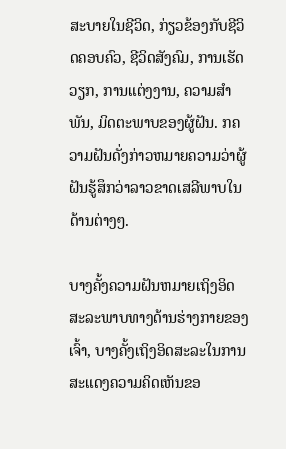ສະບາຍໃນຊີວິດ, ກ່ຽວຂ້ອງກັບຊີວິດຄອບຄົວ, ຊີວິດສັງຄົມ, ການເຮັດວຽກ, ການແຕ່ງງານ, ຄວາມສໍາພັນ, ມິດຕະພາບຂອງຜູ້ຝັນ. ກຄວາມຝັນດັ່ງກ່າວຫມາຍຄວາມວ່າຜູ້ຝັນຮູ້ສຶກວ່າລາວຂາດເສລີພາບໃນດ້ານຕ່າງໆ.

ບາງຄັ້ງຄວາມຝັນຫມາຍເຖິງອິດສະລະພາບທາງດ້ານຮ່າງກາຍຂອງເຈົ້າ, ບາງຄັ້ງເຖິງອິດສະລະໃນການສະແດງຄວາມຄິດເຫັນຂອ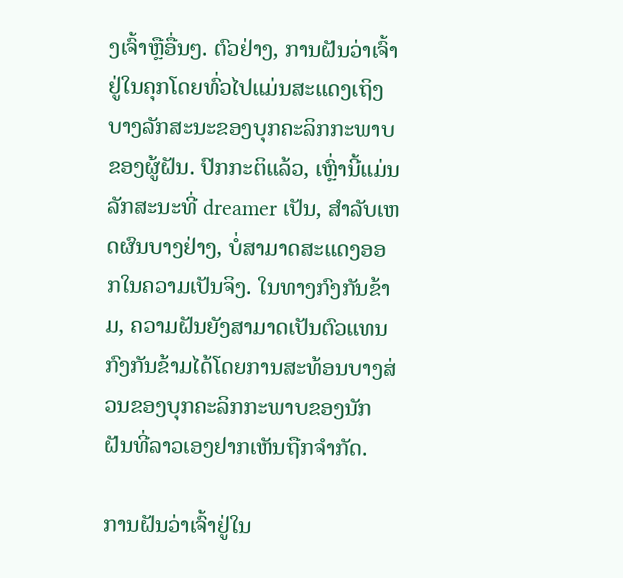ງເຈົ້າຫຼືອື່ນໆ. ຕົວຢ່າງ, ການຝັນວ່າເຈົ້າຢູ່ໃນຄຸກໂດຍທົ່ວໄປແມ່ນສະແດງເຖິງບາງລັກສະນະຂອງບຸກຄະລິກກະພາບຂອງຜູ້ຝັນ. ປົກກະຕິແລ້ວ, ເຫຼົ່ານີ້ແມ່ນລັກສະນະທີ່ dreamer ເປັນ, ສໍາລັບເຫດຜົນບາງຢ່າງ, ບໍ່ສາມາດສະແດງອອກໃນຄວາມເປັນຈິງ. ໃນທາງກົງກັນຂ້າມ, ຄວາມຝັນຍັງສາມາດເປັນຕົວແທນກົງກັນຂ້າມໄດ້ໂດຍການສະທ້ອນບາງສ່ວນຂອງບຸກຄະລິກກະພາບຂອງນັກຝັນທີ່ລາວເອງຢາກເຫັນຖືກຈໍາກັດ.

ການຝັນວ່າເຈົ້າຢູ່ໃນ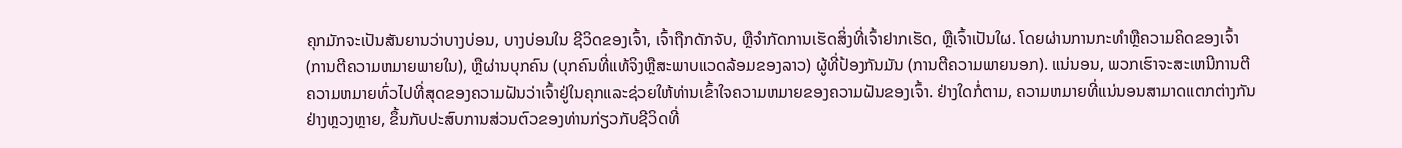ຄຸກມັກຈະເປັນສັນຍານວ່າບາງບ່ອນ, ບາງບ່ອນໃນ ຊີວິດຂອງເຈົ້າ, ເຈົ້າຖືກດັກຈັບ, ຫຼືຈໍາກັດການເຮັດສິ່ງທີ່ເຈົ້າຢາກເຮັດ, ຫຼືເຈົ້າເປັນໃຜ. ໂດຍຜ່ານການກະທໍາຫຼືຄວາມຄິດຂອງເຈົ້າ (ການຕີຄວາມຫມາຍພາຍໃນ), ຫຼືຜ່ານບຸກຄົນ (ບຸກຄົນທີ່ແທ້ຈິງຫຼືສະພາບແວດລ້ອມຂອງລາວ) ຜູ້ທີ່ປ້ອງກັນມັນ (ການຕີຄວາມພາຍນອກ). ແນ່ນອນ, ພວກເຮົາຈະສະເຫນີການຕີຄວາມຫມາຍທົ່ວໄປທີ່ສຸດຂອງຄວາມຝັນວ່າເຈົ້າຢູ່ໃນຄຸກແລະຊ່ວຍໃຫ້ທ່ານເຂົ້າໃຈຄວາມຫມາຍຂອງຄວາມຝັນຂອງເຈົ້າ. ຢ່າງໃດກໍ່ຕາມ, ຄວາມຫມາຍທີ່ແນ່ນອນສາມາດແຕກຕ່າງກັນຢ່າງຫຼວງຫຼາຍ, ຂຶ້ນກັບປະສົບການສ່ວນຕົວຂອງທ່ານກ່ຽວກັບຊີວິດທີ່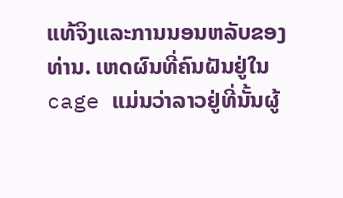ແທ້ຈິງແລະການນອນຫລັບຂອງທ່ານ. ເຫດຜົນທີ່ຄົນຝັນຢູ່ໃນ cage ແມ່ນວ່າລາວຢູ່ທີ່ນັ້ນຜູ້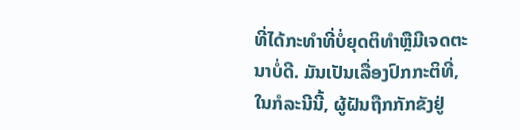ທີ່ໄດ້ກະທໍາທີ່ບໍ່ຍຸດຕິທໍາຫຼືມີເຈດຕະນາບໍ່ດີ. ມັນເປັນເລື່ອງປົກກະຕິທີ່, ໃນກໍລະນີນີ້, ຜູ້ຝັນຖືກກັກຂັງຢູ່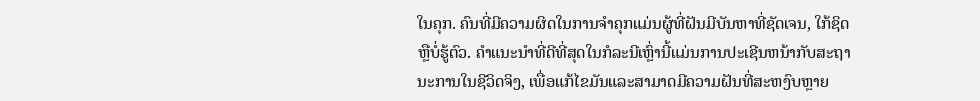ໃນຄຸກ. ຄົນທີ່ມີຄວາມຜິດໃນການຈໍາຄຸກແມ່ນຜູ້ທີ່ຝັນມີບັນຫາທີ່ຊັດເຈນ, ໃກ້ຊິດຫຼືບໍ່ຮູ້ຕົວ. ຄໍາແນະນໍາທີ່ດີທີ່ສຸດໃນກໍລະນີເຫຼົ່ານີ້ແມ່ນການປະເຊີນຫນ້າກັບສະຖານະການໃນຊີວິດຈິງ, ເພື່ອແກ້ໄຂມັນແລະສາມາດມີຄວາມຝັນທີ່ສະຫງົບຫຼາຍ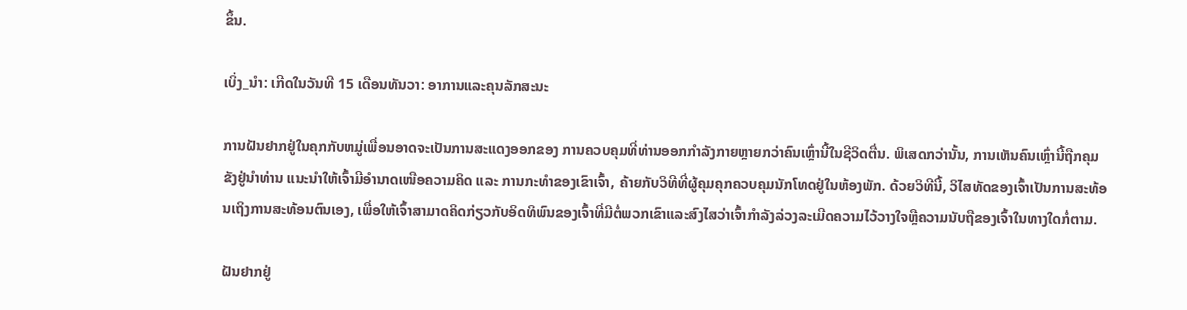ຂຶ້ນ.

ເບິ່ງ_ນຳ: ເກີດໃນວັນທີ 15 ເດືອນທັນວາ: ອາການແລະຄຸນລັກສະນະ

ການຝັນຢາກຢູ່ໃນຄຸກກັບຫມູ່ເພື່ອນອາດຈະເປັນການສະແດງອອກຂອງ ການຄວບຄຸມທີ່ທ່ານອອກກໍາລັງກາຍຫຼາຍກວ່າຄົນເຫຼົ່ານີ້ໃນຊີວິດຕື່ນ. ພິເສດກວ່ານັ້ນ, ການເຫັນຄົນເຫຼົ່ານີ້ຖືກຄຸມຂັງຢູ່ນຳທ່ານ ແນະນຳໃຫ້ເຈົ້າມີອຳນາດເໜືອຄວາມຄິດ ແລະ ການກະທຳຂອງເຂົາເຈົ້າ, ຄ້າຍກັບວິທີທີ່ຜູ້ຄຸມຄຸກຄວບຄຸມນັກໂທດຢູ່ໃນຫ້ອງພັກ. ດ້ວຍວິທີນີ້, ວິໄສທັດຂອງເຈົ້າເປັນການສະທ້ອນເຖິງການສະທ້ອນຕົນເອງ, ເພື່ອໃຫ້ເຈົ້າສາມາດຄິດກ່ຽວກັບອິດທິພົນຂອງເຈົ້າທີ່ມີຕໍ່ພວກເຂົາແລະສົງໄສວ່າເຈົ້າກໍາລັງລ່ວງລະເມີດຄວາມໄວ້ວາງໃຈຫຼືຄວາມນັບຖືຂອງເຈົ້າໃນທາງໃດກໍ່ຕາມ.

ຝັນຢາກຢູ່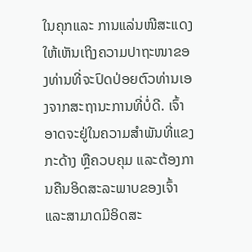ໃນຄຸກແລະ ການແລ່ນໜີສະແດງໃຫ້ເຫັນເຖິງຄວາມປາຖະໜາຂອງທ່ານທີ່ຈະປົດປ່ອຍຕົວທ່ານເອງຈາກສະຖານະການທີ່ບໍ່ດີ. ເຈົ້າອາດຈະຢູ່ໃນຄວາມສຳພັນທີ່ແຂງກະດ້າງ ຫຼືຄວບຄຸມ ແລະຕ້ອງການຄືນອິດສະລະພາບຂອງເຈົ້າ ແລະສາມາດມີອິດສະ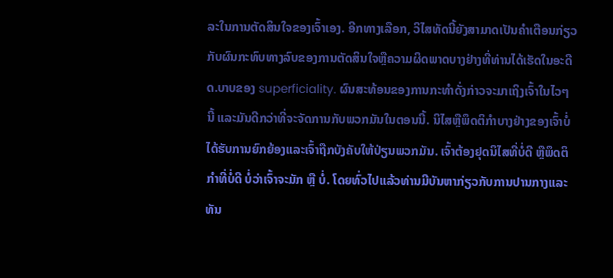ລະໃນການຕັດສິນໃຈຂອງເຈົ້າເອງ. ອີກທາງເລືອກ, ວິໄສທັດນີ້ຍັງສາມາດເປັນຄໍາເຕືອນກ່ຽວກັບຜົນກະທົບທາງລົບຂອງການຕັດສິນໃຈຫຼືຄວາມຜິດພາດບາງຢ່າງທີ່ທ່ານໄດ້ເຮັດໃນອະດີດ.ບາບຂອງ superficiality. ຜົນສະທ້ອນຂອງການກະທຳດັ່ງກ່າວຈະມາເຖິງເຈົ້າໃນໄວໆນີ້ ແລະມັນດີກວ່າທີ່ຈະຈັດການກັບພວກມັນໃນຕອນນີ້. ນິໄສຫຼືພຶດຕິກໍາບາງຢ່າງຂອງເຈົ້າບໍ່ໄດ້ຮັບການຍົກຍ້ອງແລະເຈົ້າຖືກບັງຄັບໃຫ້ປ່ຽນພວກມັນ. ເຈົ້າຕ້ອງຢຸດນິໄສທີ່ບໍ່ດີ ຫຼືພຶດຕິກຳທີ່ບໍ່ດີ ບໍ່ວ່າເຈົ້າຈະມັກ ຫຼື ບໍ່. ໂດຍທົ່ວໄປແລ້ວທ່ານມີບັນຫາກ່ຽວກັບການປານກາງແລະທັນ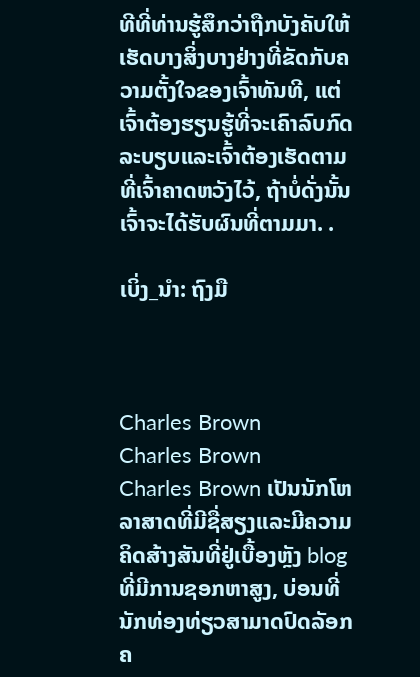ທີທີ່ທ່ານຮູ້ສຶກວ່າຖືກບັງຄັບໃຫ້ເຮັດບາງສິ່ງບາງຢ່າງທີ່ຂັດກັບຄວາມຕັ້ງໃຈຂອງເຈົ້າທັນທີ, ແຕ່ເຈົ້າຕ້ອງຮຽນຮູ້ທີ່ຈະເຄົາລົບກົດລະບຽບແລະເຈົ້າຕ້ອງເຮັດຕາມທີ່ເຈົ້າຄາດຫວັງໄວ້, ຖ້າບໍ່ດັ່ງນັ້ນເຈົ້າຈະໄດ້ຮັບຜົນທີ່ຕາມມາ. .

ເບິ່ງ_ນຳ: ຖົງມື



Charles Brown
Charles Brown
Charles Brown ເປັນນັກໂຫລາສາດທີ່ມີຊື່ສຽງແລະມີຄວາມຄິດສ້າງສັນທີ່ຢູ່ເບື້ອງຫຼັງ blog ທີ່ມີການຊອກຫາສູງ, ບ່ອນທີ່ນັກທ່ອງທ່ຽວສາມາດປົດລັອກຄ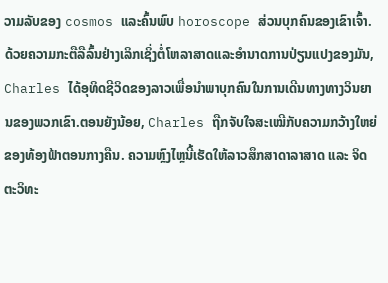ວາມລັບຂອງ cosmos ແລະຄົ້ນພົບ horoscope ສ່ວນບຸກຄົນຂອງເຂົາເຈົ້າ. ດ້ວຍຄວາມກະຕືລືລົ້ນຢ່າງເລິກເຊິ່ງຕໍ່ໂຫລາສາດແລະອໍານາດການປ່ຽນແປງຂອງມັນ, Charles ໄດ້ອຸທິດຊີວິດຂອງລາວເພື່ອນໍາພາບຸກຄົນໃນການເດີນທາງທາງວິນຍານຂອງພວກເຂົາ.ຕອນຍັງນ້ອຍ, Charles ຖືກຈັບໃຈສະເໝີກັບຄວາມກວ້າງໃຫຍ່ຂອງທ້ອງຟ້າຕອນກາງຄືນ. ຄວາມຫຼົງໄຫຼນີ້ເຮັດໃຫ້ລາວສຶກສາດາລາສາດ ແລະ ຈິດຕະວິທະ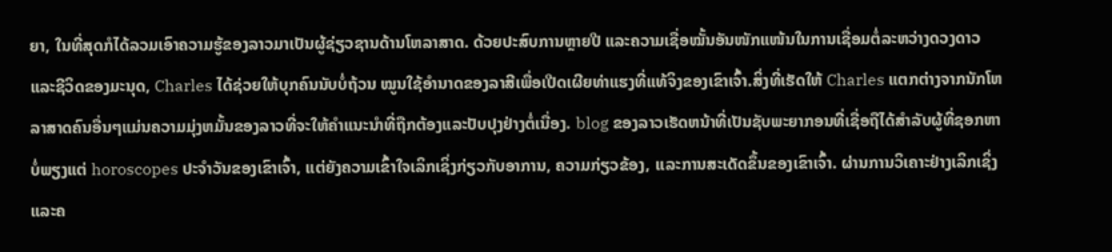ຍາ, ໃນທີ່ສຸດກໍໄດ້ລວມເອົາຄວາມຮູ້ຂອງລາວມາເປັນຜູ້ຊ່ຽວຊານດ້ານໂຫລາສາດ. ດ້ວຍປະສົບການຫຼາຍປີ ແລະຄວາມເຊື່ອໝັ້ນອັນໜັກແໜ້ນໃນການເຊື່ອມຕໍ່ລະຫວ່າງດວງດາວ ແລະຊີວິດຂອງມະນຸດ, Charles ໄດ້ຊ່ວຍໃຫ້ບຸກຄົນນັບບໍ່ຖ້ວນ ໝູນໃຊ້ອຳນາດຂອງລາສີເພື່ອເປີດເຜີຍທ່າແຮງທີ່ແທ້ຈິງຂອງເຂົາເຈົ້າ.ສິ່ງທີ່ເຮັດໃຫ້ Charles ແຕກຕ່າງຈາກນັກໂຫລາສາດຄົນອື່ນໆແມ່ນຄວາມມຸ່ງຫມັ້ນຂອງລາວທີ່ຈະໃຫ້ຄໍາແນະນໍາທີ່ຖືກຕ້ອງແລະປັບປຸງຢ່າງຕໍ່ເນື່ອງ. blog ຂອງລາວເຮັດຫນ້າທີ່ເປັນຊັບພະຍາກອນທີ່ເຊື່ອຖືໄດ້ສໍາລັບຜູ້ທີ່ຊອກຫາບໍ່ພຽງແຕ່ horoscopes ປະຈໍາວັນຂອງເຂົາເຈົ້າ, ແຕ່ຍັງຄວາມເຂົ້າໃຈເລິກເຊິ່ງກ່ຽວກັບອາການ, ຄວາມກ່ຽວຂ້ອງ, ແລະການສະເດັດຂຶ້ນຂອງເຂົາເຈົ້າ. ຜ່ານການວິເຄາະຢ່າງເລິກເຊິ່ງແລະຄ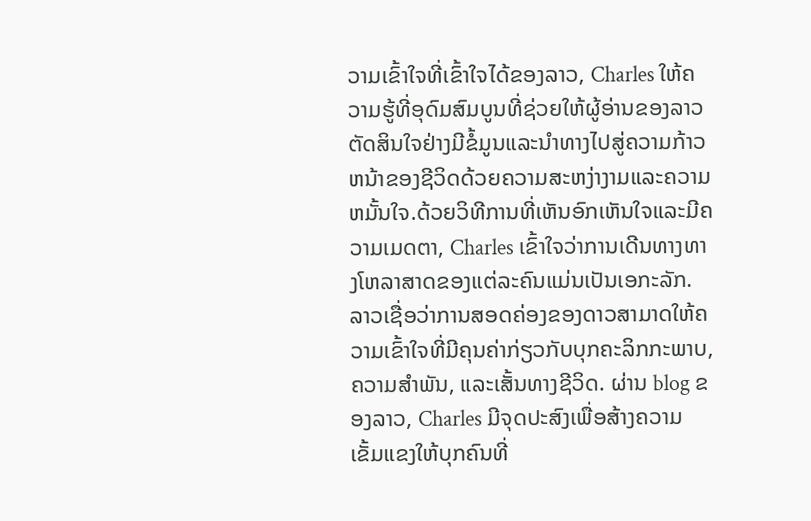ວາມເຂົ້າໃຈທີ່ເຂົ້າໃຈໄດ້ຂອງລາວ, Charles ໃຫ້ຄວາມຮູ້ທີ່ອຸດົມສົມບູນທີ່ຊ່ວຍໃຫ້ຜູ້ອ່ານຂອງລາວຕັດສິນໃຈຢ່າງມີຂໍ້ມູນແລະນໍາທາງໄປສູ່ຄວາມກ້າວຫນ້າຂອງຊີວິດດ້ວຍຄວາມສະຫງ່າງາມແລະຄວາມຫມັ້ນໃຈ.ດ້ວຍວິທີການທີ່ເຫັນອົກເຫັນໃຈແລະມີຄວາມເມດຕາ, Charles ເຂົ້າໃຈວ່າການເດີນທາງທາງໂຫລາສາດຂອງແຕ່ລະຄົນແມ່ນເປັນເອກະລັກ. ລາວເຊື່ອວ່າການສອດຄ່ອງຂອງດາວສາມາດໃຫ້ຄວາມເຂົ້າໃຈທີ່ມີຄຸນຄ່າກ່ຽວກັບບຸກຄະລິກກະພາບ, ຄວາມສໍາພັນ, ແລະເສັ້ນທາງຊີວິດ. ຜ່ານ blog ຂອງລາວ, Charles ມີຈຸດປະສົງເພື່ອສ້າງຄວາມເຂັ້ມແຂງໃຫ້ບຸກຄົນທີ່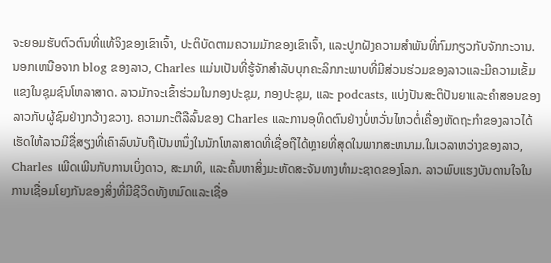ຈະຍອມຮັບຕົວຕົນທີ່ແທ້ຈິງຂອງເຂົາເຈົ້າ, ປະຕິບັດຕາມຄວາມມັກຂອງເຂົາເຈົ້າ, ແລະປູກຝັງຄວາມສໍາພັນທີ່ກົມກຽວກັບຈັກກະວານ.ນອກເຫນືອຈາກ blog ຂອງລາວ, Charles ແມ່ນເປັນທີ່ຮູ້ຈັກສໍາລັບບຸກຄະລິກກະພາບທີ່ມີສ່ວນຮ່ວມຂອງລາວແລະມີຄວາມເຂັ້ມແຂງໃນຊຸມຊົນໂຫລາສາດ. ລາວມັກຈະເຂົ້າຮ່ວມໃນກອງປະຊຸມ, ກອງປະຊຸມ, ແລະ podcasts, ແບ່ງປັນສະຕິປັນຍາແລະຄໍາສອນຂອງລາວກັບຜູ້ຊົມຢ່າງກວ້າງຂວາງ. ຄວາມກະຕືລືລົ້ນຂອງ Charles ແລະການອຸທິດຕົນຢ່າງບໍ່ຫວັ່ນໄຫວຕໍ່ເຄື່ອງຫັດຖະກໍາຂອງລາວໄດ້ເຮັດໃຫ້ລາວມີຊື່ສຽງທີ່ເຄົາລົບນັບຖືເປັນຫນຶ່ງໃນນັກໂຫລາສາດທີ່ເຊື່ອຖືໄດ້ຫຼາຍທີ່ສຸດໃນພາກສະຫນາມ.ໃນເວລາຫວ່າງຂອງລາວ, Charles ເພີດເພີນກັບການເບິ່ງດາວ, ສະມາທິ, ແລະຄົ້ນຫາສິ່ງມະຫັດສະຈັນທາງທໍາມະຊາດຂອງໂລກ. ລາວພົບແຮງບັນດານໃຈໃນການເຊື່ອມໂຍງກັນຂອງສິ່ງທີ່ມີຊີວິດທັງຫມົດແລະເຊື່ອ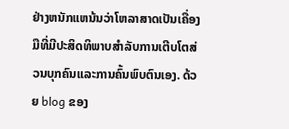ຢ່າງຫນັກແຫນ້ນວ່າໂຫລາສາດເປັນເຄື່ອງມືທີ່ມີປະສິດທິພາບສໍາລັບການເຕີບໂຕສ່ວນບຸກຄົນແລະການຄົ້ນພົບຕົນເອງ. ດ້ວຍ blog ຂອງ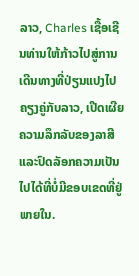ລາວ, Charles ເຊື້ອເຊີນທ່ານໃຫ້ກ້າວໄປສູ່ການເດີນທາງທີ່ປ່ຽນແປງໄປຄຽງຄູ່ກັບລາວ, ເປີດເຜີຍຄວາມລຶກລັບຂອງລາສີແລະປົດລັອກຄວາມເປັນໄປໄດ້ທີ່ບໍ່ມີຂອບເຂດທີ່ຢູ່ພາຍໃນ.